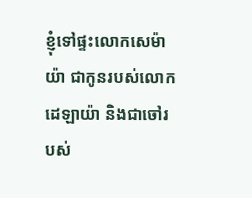ខ្ញុំទៅផ្ទះលោកសេម៉ាយ៉ា ជាកូនរបស់លោកដេឡាយ៉ា និងជាចៅរបស់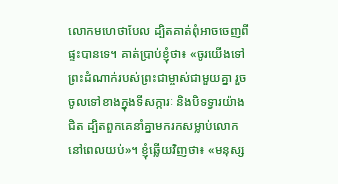លោកមហេថាបែល ដ្បិតគាត់ពុំអាចចេញពីផ្ទះបានទេ។ គាត់ប្រាប់ខ្ញុំថា៖ «ចូរយើងទៅព្រះដំណាក់របស់ព្រះជាម្ចាស់ជាមួយគ្នា រួចចូលទៅខាងក្នុងទីសក្ការៈ និងបិទទ្វារយ៉ាងជិត ដ្បិតពួកគេនាំគ្នាមករកសម្លាប់លោក នៅពេលយប់»។ ខ្ញុំឆ្លើយវិញថា៖ «មនុស្ស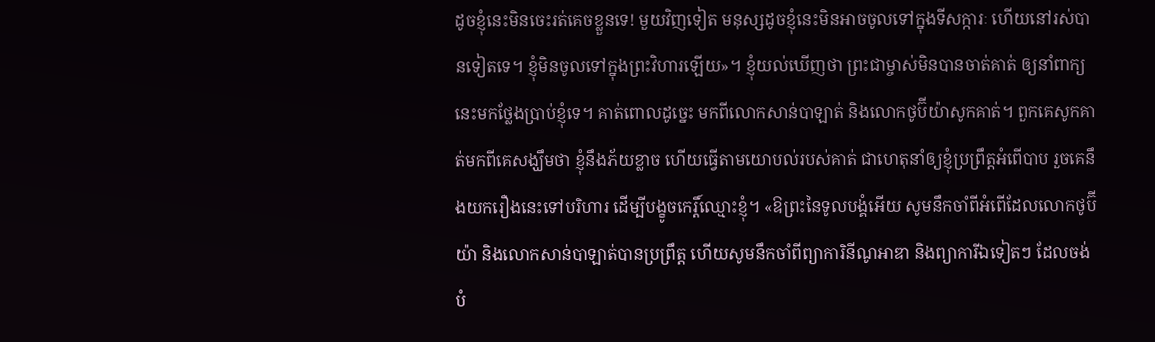ដូចខ្ញុំនេះមិនចេះរត់គេចខ្លួនទេ! មួយវិញទៀត មនុស្សដូចខ្ញុំនេះមិនអាចចូលទៅក្នុងទីសក្ការៈ ហើយនៅរស់បានទៀតទេ។ ខ្ញុំមិនចូលទៅក្នុងព្រះវិហារឡើយ»។ ខ្ញុំយល់ឃើញថា ព្រះជាម្ចាស់មិនបានចាត់គាត់ ឲ្យនាំពាក្យនេះមកថ្លែងប្រាប់ខ្ញុំទេ។ គាត់ពោលដូច្នេះ មកពីលោកសាន់បាឡាត់ និងលោកថូប៊ីយ៉ាសូកគាត់។ ពួកគេសូកគាត់មកពីគេសង្ឃឹមថា ខ្ញុំនឹងភ័យខ្លាច ហើយធ្វើតាមយោបល់របស់គាត់ ជាហេតុនាំឲ្យខ្ញុំប្រព្រឹត្តអំពើបាប រួចគេនឹងយករឿងនេះទៅបរិហារ ដើម្បីបង្ខូចកេរ្តិ៍ឈ្មោះខ្ញុំ។ «ឱព្រះនៃទូលបង្គំអើយ សូមនឹកចាំពីអំពើដែលលោកថូប៊ីយ៉ា និងលោកសាន់បាឡាត់បានប្រព្រឹត្ត ហើយសូមនឹកចាំពីព្យាការិនីណូអាឌា និងព្យាការីឯទៀតៗ ដែលចង់បំ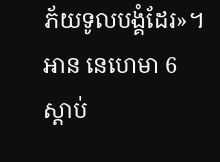ភ័យទូលបង្គំដែរ»។
អាន នេហេមា 6
ស្ដាប់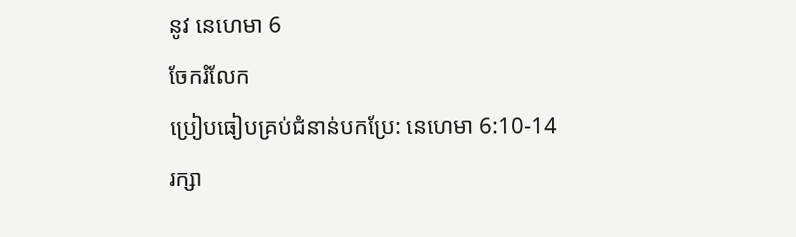នូវ នេហេមា 6
ចែករំលែក
ប្រៀបធៀបគ្រប់ជំនាន់បកប្រែ: នេហេមា 6:10-14
រក្សា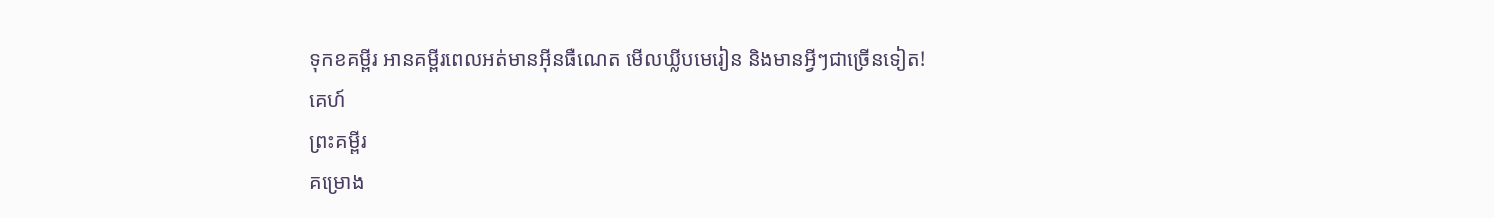ទុកខគម្ពីរ អានគម្ពីរពេលអត់មានអ៊ីនធឺណេត មើលឃ្លីបមេរៀន និងមានអ្វីៗជាច្រើនទៀត!
គេហ៍
ព្រះគម្ពីរ
គម្រោង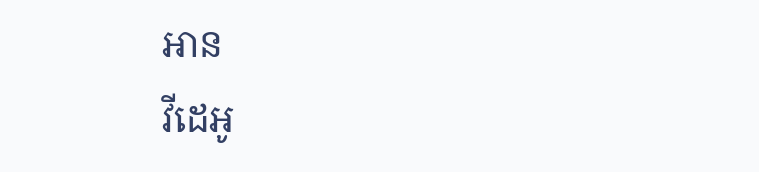អាន
វីដេអូ